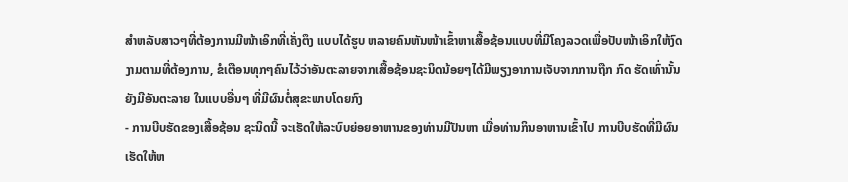ສໍາຫລັບສາວໆທີ່ຕ້ອງການມີໜ້າເອິກທີ່ເຄັ່ງຕຶງ ແບບໄດ້ຮູບ ຫລາຍຄົນຫັນໜ້າເຂົ້າຫາເສື້ອຊ້ອນແບບທີ່ມີໂຄງລວດເພື່ອປັບໜ້າເອິກໃຫ້ງົດງາມຕາມທີ່ຕ້ອງການ, ຂໍເຕືອນທຸກໆຄົນໄວ້ວ່າອັນຕະລາຍຈາກເສື້ອຊ້ອນຊະນິດນ້ອຍໆໄດ້ມີພຽງອາການເຈັບຈາກການຖືກ ກົດ ຮັດເທົ່ານັ້ນ ຍັງມີອັນຕະລາຍ ໃນແບບອື່ນໆ ທີ່ມີຜົນຕໍ່ສຸຂະພາບໂດຍກົງ
- ການບີບຮັດຂອງເສື້ອຊ້ອນ ຊະນິດນີ້ ຈະເຮັດໃຫ້ລະບົບຍ່ອຍອາຫານຂອງທ່ານມີປັນຫາ ເມື່ອທ່ານກິນອາຫານເຂົ້າໄປ ການບີບຮັດທີ່ມີຜົນເຮັດໃຫ້ຫ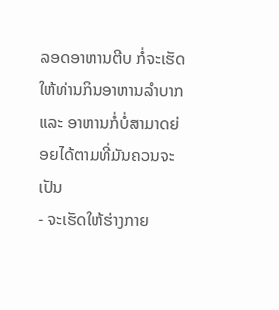ລອດອາຫານຕີບ ກໍ່ຈະເຮັດໃຫ້ທ່ານກິນອາຫານລໍາບາກ ແລະ ອາຫານກໍ່ບໍ່ສາມາດຍ່ອຍໄດ້ຕາມທີ່ມັນຄວນຈະເປັນ
- ຈະເຮັດໃຫ້ຮ່າງກາຍ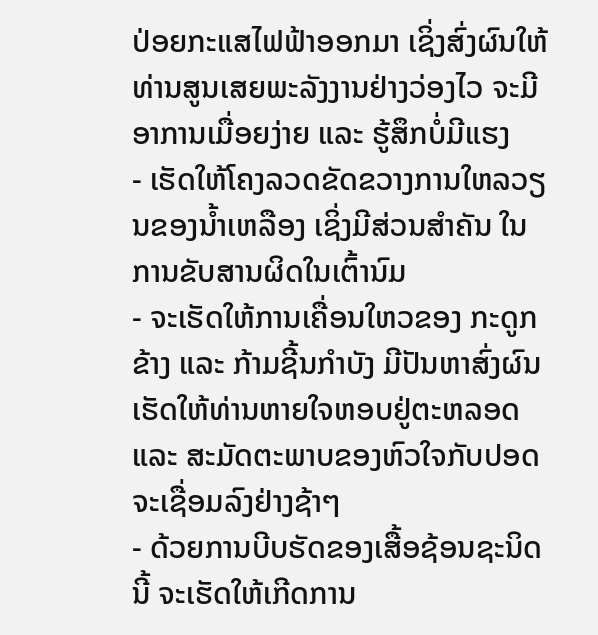ປ່ອຍກະແສໄຟຟ້າອອກມາ ເຊິ່ງສົ່ງຜົນໃຫ້ທ່ານສູນເສຍພະລັງງານຢ່າງວ່ອງໄວ ຈະມີອາການເມື່ອຍງ່າຍ ແລະ ຮູ້ສຶກບໍ່ມີແຮງ
- ເຮັດໃຫ້ໂຄງລວດຂັດຂວາງການໃຫລວຽນຂອງນໍ້າເຫລືອງ ເຊິ່ງມີສ່ວນສໍາຄັນ ໃນການຂັບສານຜິດໃນເຕົ້ານົມ
- ຈະເຮັດໃຫ້ການເຄື່ອນໃຫວຂອງ ກະດູກຂ້າງ ແລະ ກ້າມຊີ້ນກໍາບັງ ມີປັນຫາສົ່ງຜົນເຮັດໃຫ້ທ່ານຫາຍໃຈຫອບຢູ່ຕະຫລອດ ແລະ ສະມັດຕະພາບຂອງຫົວໃຈກັບປອດຈະເຊື່ອມລົງຢ່າງຊ້າໆ
- ດ້ວຍການບີບຮັດຂອງເສື້ອຊ້ອນຊະນິດນີ້ ຈະເຮັດໃຫ້ເກີດການ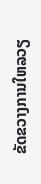ຂັດຂວາງການໃຫລວຽ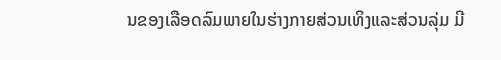ນຂອງເລືອດລົມພາຍໃນຮ່າງກາຍສ່ວນເທິງແລະສ່ວນລຸ່ມ ມີ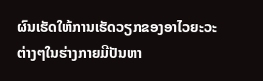ຜົນເຮັດໃຫ້ການເຮັດວຽກຂອງອາໄວຍະວະຕ່າງໆໃນຮ່າງກາຍມີປັນຫາ